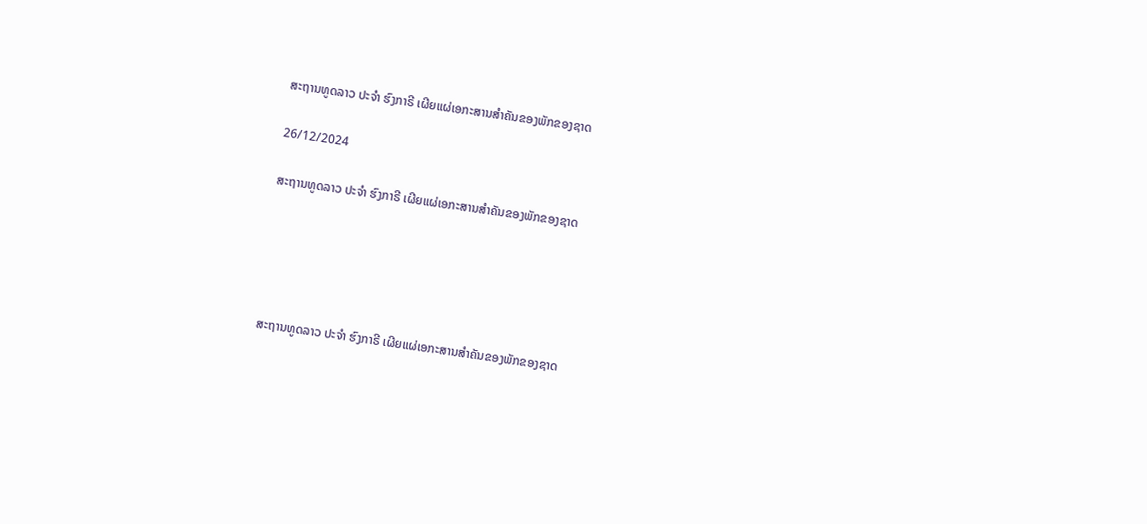ສະຖານທູດລາວ ປະຈຳ ຮົງກາຣີ ເຜີຍແຜ່ເອກະສານສຳຄັນຂອງພັກຂອງຊາດ

26/12/2024

ສະຖານທູດລາວ ປະຈຳ ຮົງກາຣີ ເຜີຍແຜ່ເອກະສານສຳຄັນຂອງພັກຂອງຊາດ





ສະຖານທູດລາວ ປະຈຳ ຮົງກາຣີ ເຜີຍແຜ່ເອກະສານສຳຄັນຂອງພັກຂອງຊາດ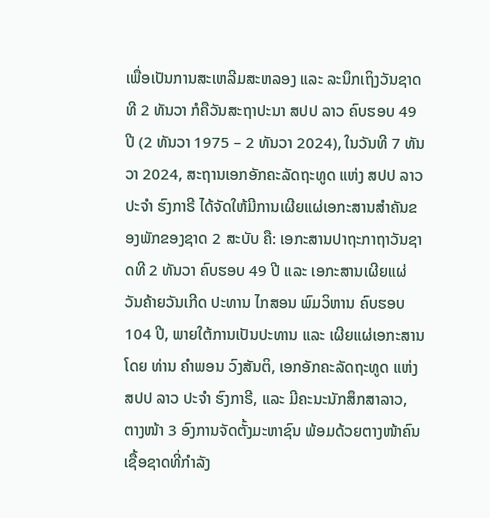ເພື່ອເປັນການສະເຫລີມສະຫລອງ ແລະ ລະນຶກເຖິງວັນຊາດ ທີ 2 ທັນວາ ກໍຄືວັນສະຖາປະນາ ສປປ ລາວ ຄົບຮອບ 49 ປີ (2 ທັນວາ 1975 – 2 ທັນວາ 2024), ໃນວັນທີ 7 ທັນວາ 2024, ສະຖານເອກອັກຄະລັດຖະທູດ ແຫ່ງ ສປປ ລາວ ປະຈຳ ຮົງກາຣີ ໄດ້ຈັດໃຫ້ມີການເຜີຍແຜ່ເອກະສານສຳຄັນຂອງພັກຂອງຊາດ 2 ສະບັບ ຄື: ເອກະສານປາຖະກາຖາວັນຊາດທີ 2 ທັນວາ ຄົບຮອບ 49 ປີ ແລະ ເອກະສານເຜີຍແຜ່ ວັນຄ້າຍວັນເກີດ ປະທານ ໄກສອນ ພົມວິຫານ ຄົບຮອບ 104 ປີ, ພາຍໃຕ້ການເປັນປະທານ ແລະ ເຜີຍແຜ່ເອກະສານໂດຍ ທ່ານ ຄຳພອນ ວົງສັນຕິ, ເອກອັກຄະລັດຖະທູດ ແຫ່ງ ສປປ ລາວ ປະຈຳ ຮົງກາຣີ, ແລະ ມີຄະນະນັກສຶກສາລາວ, ຕາງໜ້າ 3 ອົງການຈັດຕັ້ງມະຫາຊົນ ພ້ອມດ້ວຍຕາງໜ້າຄົນເຊື້ອຊາດທີ່ກຳລັງ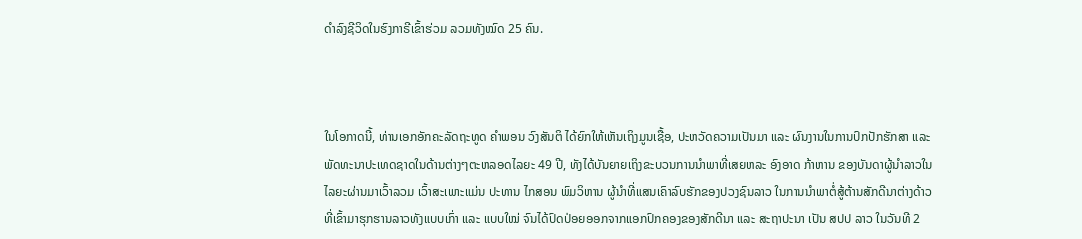ດຳລົງຊີວິດໃນຮົງກາຣີເຂົ້າຮ່ວມ ລວມທັງໝົດ 25 ຄົນ.



ໃນໂອກາດນີ້, ທ່ານເອກອັກຄະລັດຖະທູດ ຄຳພອນ ວົງສັນຕິ ໄດ້ຍົກໃຫ້ເຫັນເຖິງມູນເຊື້ອ, ປະຫວັດຄວາມເປັນມາ ແລະ ຜົນງານໃນການປົກປັກຮັກສາ ແລະ ພັດທະນາປະເທດຊາດໃນດ້ານຕ່າງໆຕະຫລອດໄລຍະ 49 ປີ, ທັງໄດ້ບັນຍາຍເຖິງຂະບວນການນຳພາທີ່ເສຍຫລະ ອົງອາດ ກ້າຫານ ຂອງບັນດາຜູ້ນຳລາວໃນໄລຍະຜ່ານມາເວົ້າລວມ ເວົ້າສະເພາະແມ່ນ ປະທານ ໄກສອນ ພົມວິຫານ ຜູ້ນຳທີ່ແສນເຄົາລົບຮັກຂອງປວງຊົນລາວ ໃນການນຳພາຕໍ່ສູ້ຕ້ານສັກດີນາຕ່າງດ້າວທີ່ເຂົ້າມາຮຸກຮານລາວທັງແບບເກົ່າ ແລະ ແບບໃໝ່ ຈົນໄດ້ປົດປ່ອຍອອກຈາກແອກປົກຄອງຂອງສັກດີນາ ແລະ ສະຖາປະນາ ເປັນ ສປປ ລາວ ໃນວັນທີ 2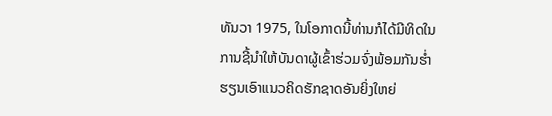ທັນວາ 1975, ໃນໂອກາດນີ້ທ່ານກໍໄດ້ມີທິດໃນການຊີ້ນຳໃຫ້ບັນດາຜູ້ເຂົ້າຮ່ວມຈົ່ງພ້ອມກັນຮ່ຳຮຽນເອົາແນວຄິດຮັກຊາດອັນຍິ່ງໃຫຍ່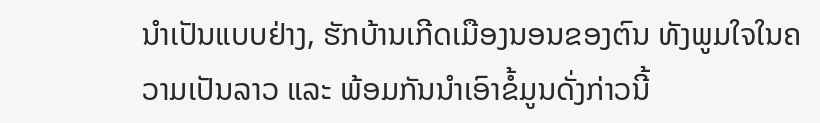ນຳເປັນແບບຢ່າງ, ຮັກບ້ານເກີດເມືອງນອນຂອງຕົນ ທັງພູມໃຈໃນຄວາມເປັນລາວ ແລະ ພ້ອມກັນນຳເອົາຂໍ້ມູນດັ່ງກ່າວນີ້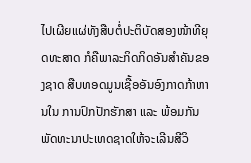ໄປເຜີຍແຜ່ທັງສືບຕໍ່ປະຕິບັດສອງໜ້າທີຍຸດທະສາດ ກໍຄືພາລະກິດກິດອັນສຳຄັນຂອງຊາດ ສືບທອດມູນເຊື້ອອັນອົງກາດກ້າຫານໃນ ການປົກປັກຮັກສາ ແລະ ພ້ອມກັນພັດທະນາປະເທດຊາດໃຫ້ຈະເລີນສີວິ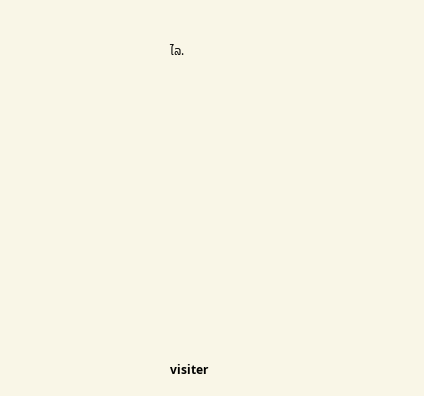ໄລ.













visiter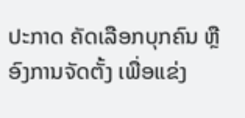ປະກາດ ຄັດເລືອກບຸກຄົນ ຫຼື ອົງການຈັດຕັ້ງ ເພື່ອແຂ່ງ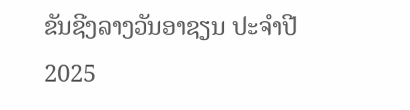ຂັນຊີງລາງວັນອາຊຽນ ປະຈຳປີ 2025